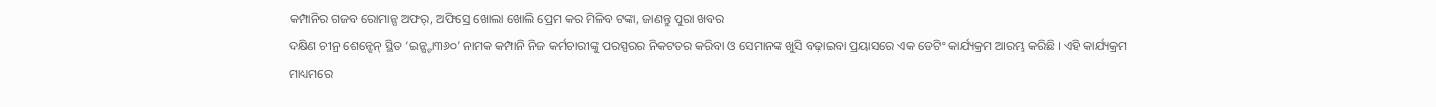କମ୍ପାନିର ଗଜବ ରୋମାନ୍ସ ଅଫର୍, ଅଫିସ୍ରେ ଖୋଲା ଖୋଲି ପ୍ରେମ କର ମିଳିବ ଟଙ୍କା, ଜାଣନ୍ତୁ ପୁରା ଖବର
ଦକ୍ଷିଣ ଚୀନ୍ର ଶେନ୍ଝେନ୍ ସ୍ଥିତ ‘ଇନ୍ଷ୍ଟା୩୬୦’ ନାମକ କମ୍ପାନି ନିଜ କର୍ମଚାରୀଙ୍କୁ ପରସ୍ପରର ନିକଟତର କରିବା ଓ ସେମାନଙ୍କ ଖୁସି ବଢ଼ାଇବା ପ୍ରୟାସରେ ଏକ ଡେଟିଂ କାର୍ଯ୍ୟକ୍ରମ ଆରମ୍ଭ କରିଛି । ଏହି କାର୍ଯ୍ୟକ୍ରମ ମାଧ୍ୟମରେ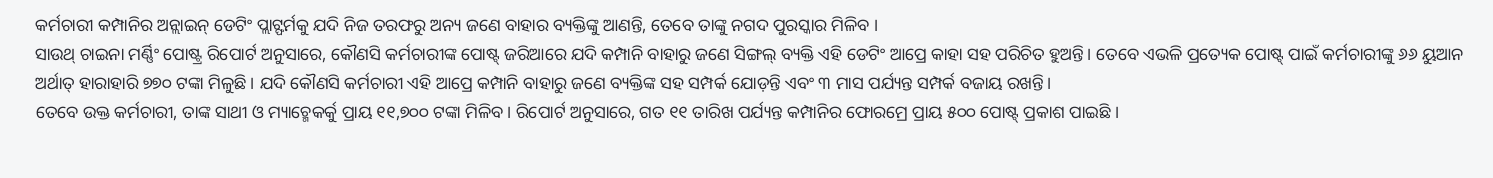କର୍ମଚାରୀ କମ୍ପାନିର ଅନ୍ଲାଇନ୍ ଡେଟିଂ ପ୍ଲାଟ୍ଫର୍ମକୁ ଯଦି ନିଜ ତରଫରୁ ଅନ୍ୟ ଜଣେ ବାହାର ବ୍ୟକ୍ତିଙ୍କୁ ଆଣନ୍ତି, ତେବେ ତାଙ୍କୁ ନଗଦ ପୁରସ୍କାର ମିଳିବ ।
ସାଉଥ୍ ଚାଇନା ମର୍ଣ୍ଣିଂ ପୋଷ୍ଟ୍ର ରିପୋର୍ଟ ଅନୁସାରେ, କୌଣସି କର୍ମଚାରୀଙ୍କ ପୋଷ୍ଟ୍ ଜରିଆରେ ଯଦି କମ୍ପାନି ବାହାରୁ ଜଣେ ସିଙ୍ଗଲ୍ ବ୍ୟକ୍ତି ଏହି ଡେଟିଂ ଆପ୍ରେ କାହା ସହ ପରିଚିତ ହୁଅନ୍ତି। ତେବେ ଏଭଳି ପ୍ରତ୍ୟେକ ପୋଷ୍ଟ୍ ପାଇଁ କର୍ମଚାରୀଙ୍କୁ ୬୬ ୟୁଆନ ଅର୍ଥାତ୍ ହାରାହାରି ୭୭୦ ଟଙ୍କା ମିଳୁଛି । ଯଦି କୌଣସି କର୍ମଚାରୀ ଏହି ଆପ୍ରେ କମ୍ପାନି ବାହାରୁ ଜଣେ ବ୍ୟକ୍ତିଙ୍କ ସହ ସମ୍ପର୍କ ଯୋଡ଼ନ୍ତି ଏବଂ ୩ ମାସ ପର୍ଯ୍ୟନ୍ତ ସମ୍ପର୍କ ବଜାୟ ରଖନ୍ତି।
ତେବେ ଉକ୍ତ କର୍ମଚାରୀ, ତାଙ୍କ ସାଥୀ ଓ ମ୍ୟାଚ୍ମେକର୍କୁ ପ୍ରାୟ ୧୧,୭୦୦ ଟଙ୍କା ମିଳିବ। ରିପୋର୍ଟ ଅନୁସାରେ, ଗତ ୧୧ ତାରିଖ ପର୍ଯ୍ୟନ୍ତ କମ୍ପାନିର ଫୋରମ୍ରେ ପ୍ରାୟ ୫୦୦ ପୋଷ୍ଟ୍ ପ୍ରକାଶ ପାଇଛି ।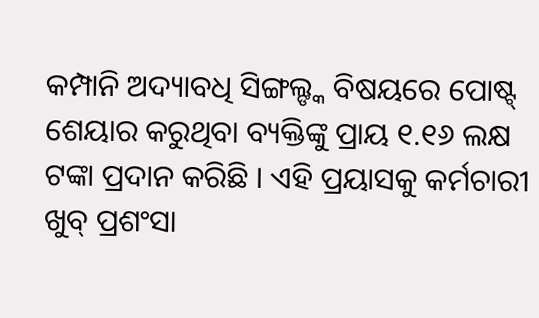କମ୍ପାନି ଅଦ୍ୟାବଧି ସିଙ୍ଗଲ୍ଙ୍କ ବିଷୟରେ ପୋଷ୍ଟ୍ ଶେୟାର କରୁଥିବା ବ୍ୟକ୍ତିଙ୍କୁ ପ୍ରାୟ ୧.୧୬ ଲକ୍ଷ ଟଙ୍କା ପ୍ରଦାନ କରିଛି । ଏହି ପ୍ରୟାସକୁ କର୍ମଚାରୀ ଖୁବ୍ ପ୍ରଶଂସା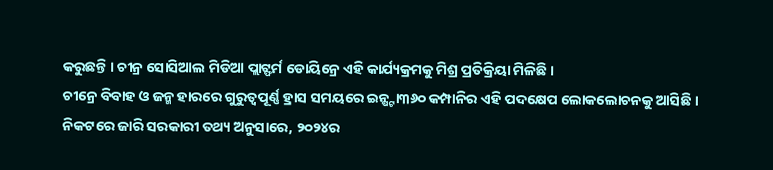କରୁଛନ୍ତି । ଚୀନ୍ର ସୋସିଆଲ ମିଡିଆ ପ୍ଲାଟ୍ଫର୍ମ ଡୋୟିନ୍ରେ ଏହି କାର୍ଯ୍ୟକ୍ରମକୁ ମିଶ୍ର ପ୍ରତିକ୍ରିୟା ମିଳିଛି ।
ଚୀନ୍ରେ ବିବାହ ଓ ଜନ୍ମ ହାରରେ ଗୁରୁତ୍ୱପୂର୍ଣ୍ଣ ହ୍ରାସ ସମୟରେ ଇନ୍ଷ୍ଟା୩୬୦ କମ୍ପାନିର ଏହି ପଦକ୍ଷେପ ଲୋକଲୋଚନକୁ ଆସିଛି । ନିକଟରେ ଜାରି ସରକାରୀ ତଥ୍ୟ ଅନୁସାରେ, ୨୦୨୪ର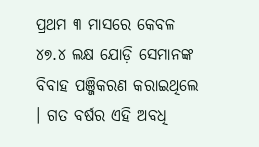ପ୍ରଥମ ୩ ମାସରେ କେବଳ ୪୭.୪ ଲକ୍ଷ ଯୋଡ଼ି ସେମାନଙ୍କ ବିବାହ ପଞ୍ଜିକରଣ କରାଇଥିଲେ । ଗତ ବର୍ଷର ଏହି ଅବଧି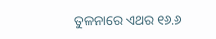ତୁଳନାରେ ଏଥର ୧୬.୬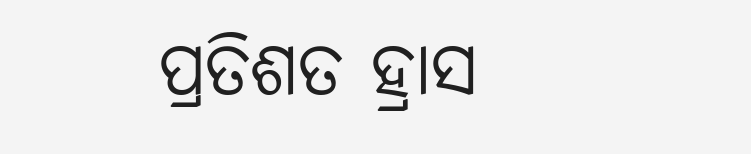ପ୍ରତିଶତ ହ୍ରାସ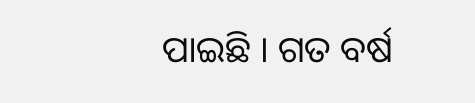ପାଇଛି । ଗତ ବର୍ଷ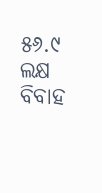୫୬.୯ ଲକ୍ଷ ବିବାହ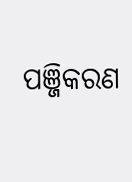ପଞ୍ଜିକରଣ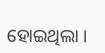ହୋଇଥିଲା ।